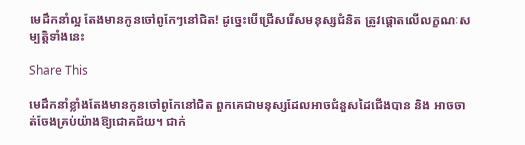មេដឹកនាំល្អ តែងមានកូនចៅពូកែៗនៅជិត! ដូច្នេះបើជ្រើសរើសមនុស្សជំនិត ត្រូវផ្តោតលើលក្ខណៈសម្បត្តិទាំងនេះ

Share This

មេដឹកនាំខ្លាំងតែងមានកូនចៅពូកែនៅជិត ពួកគេជាមនុស្សដែលអាចជំនួសដៃជើងបាន និង អាចចាត់ចែងគ្រប់យ៉ាងឱ្យជោគជ័យ។ ជាក់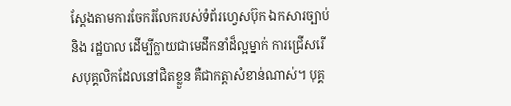ស្តែងតាមការចែករំលែករបស់ទំព័រហ្វេសប៊ុក ឯកសារច្បាប់ និង រដ្ឋបាល ដើម្បីក្លាយជាមេដឹកនាំដ៏ល្អម្នាក់ ការជ្រើសរើសបុគ្គលិកដែលនៅជិតខ្លួន គឺជាកត្តាសំខាន់ណាស់។ បុគ្គ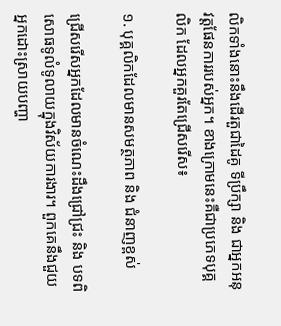លិកទាំងនោះនឹងដើរតួជាដៃគូ ទីប្រឹក្សា និង ជាអ្នកអនុវត្តផែនការរបស់អ្នក។ ខាងក្រោមនេះគឺជាប្រភេទបុគ្គលិក ដែលអ្នកគួរតែជ្រើសរើស៖

១. បុគ្គលិកដែលមានសមត្ថភាព និង ជំនាញខ្ពស់

ជ្រើសរើសអ្នកដែលមានចំណេះដឹងជ្រៅជ្រះ និង បទពិសោធទូលំទូលាយក្នុងវិស័យការងារ។ ពួកគេនឹងជួយអ្នកដោះស្រាយបញ្ហា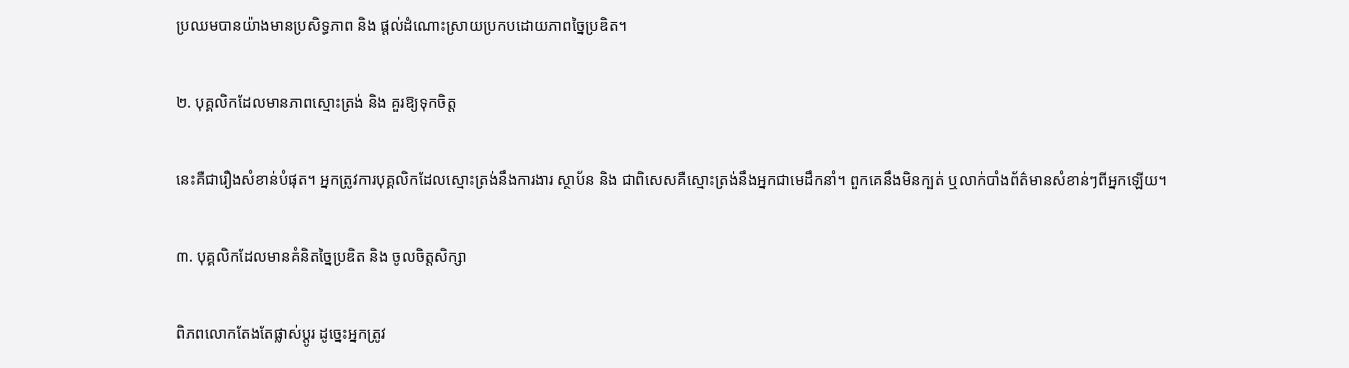ប្រឈមបានយ៉ាងមានប្រសិទ្ធភាព និង ផ្ដល់ដំណោះស្រាយប្រកបដោយភាពច្នៃប្រឌិត។

២. បុគ្គលិកដែលមានភាពស្មោះត្រង់ និង គួរឱ្យទុកចិត្ត

នេះគឺជារឿងសំខាន់បំផុត។ អ្នកត្រូវការបុគ្គលិកដែលស្មោះត្រង់នឹងការងារ ស្ថាប័ន និង ជាពិសេសគឺស្មោះត្រង់នឹងអ្នកជាមេដឹកនាំ។ ពួកគេនឹងមិនក្បត់ ឬលាក់បាំងព័ត៌មានសំខាន់ៗពីអ្នកឡើយ។

៣. បុគ្គលិកដែលមានគំនិតច្នៃប្រឌិត និង ចូលចិត្តសិក្សា

ពិភពលោកតែងតែផ្លាស់ប្ដូរ ដូច្នេះអ្នកត្រូវ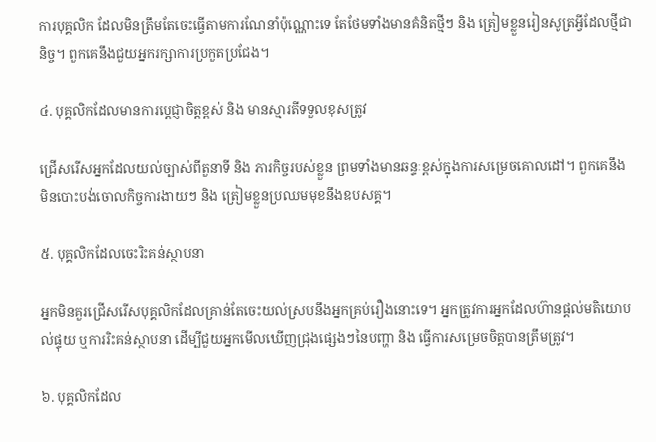ការបុគ្គលិក ដែលមិនត្រឹមតែចេះធ្វើតាមការណែនាំប៉ុណ្ណោះទេ តែថែមទាំងមានគំនិតថ្មីៗ និង ត្រៀមខ្លួនរៀនសូត្រអ្វីដែលថ្មីជានិច្ច។ ពួកគេនឹងជួយអ្នករក្សាការប្រកួតប្រជែង។

៤. បុគ្គលិកដែលមានការប្ដេជ្ញាចិត្តខ្ពស់ និង មានស្មារតីទទួលខុសត្រូវ

ជ្រើសរើសអ្នកដែលយល់ច្បាស់ពីតួនាទី និង ភារកិច្ចរបស់ខ្លួន ព្រមទាំងមានឆន្ទៈខ្ពស់ក្នុងការសម្រេចគោលដៅ។ ពួកគេនឹងមិនបោះបង់ចោលកិច្ចការងាយៗ និង ត្រៀមខ្លួនប្រឈមមុខនឹងឧបសគ្គ។

៥. បុគ្គលិកដែលចេះរិះគន់ស្ថាបនា

អ្នកមិនគួរជ្រើសរើសបុគ្គលិកដែលគ្រាន់តែចេះយល់ស្របនឹងអ្នកគ្រប់រឿងនោះទេ។ អ្នកត្រូវការអ្នកដែលហ៊ានផ្ដល់មតិយោបល់ផ្ទុយ ឬការរិះគន់ស្ថាបនា ដើម្បីជួយអ្នកមើលឃើញជ្រុងផ្សេងៗនៃបញ្ហា និង ធ្វើការសម្រេចចិត្តបានត្រឹមត្រូវ។

៦. បុគ្គលិកដែល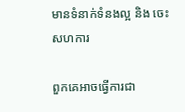មានទំនាក់ទំនងល្អ និង ចេះសហការ

ពួកគេអាចធ្វើការជា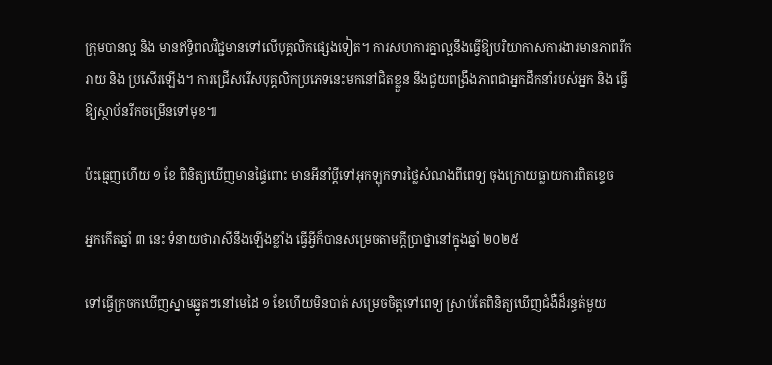ក្រុមបានល្អ និង មានឥទ្ធិពលវិជ្ជមានទៅលើបុគ្គលិកផ្សេងទៀត។ ការសហការគ្នាល្អនឹងធ្វើឱ្យបរិយាកាសការងារមានភាពរីករាយ និង ប្រសើរឡើង។ ការជ្រើសរើសបុគ្គលិកប្រភេទនេះមកនៅជិតខ្លួន នឹងជួយពង្រឹងភាពជាអ្នកដឹកនាំរបស់អ្នក និង ធ្វើឱ្យស្ថាប័នរីកចម្រើនទៅមុខ៕

ប៉ះធ្មេញហើយ ១ ខែ ពិនិត្យឃើញមានផ្ទៃពោះ មានអីនាំប្ដីទៅអុកឡុកទារថ្លៃសំណងពីពេទ្យ ចុងក្រោយធ្លាយការពិតខ្ទេច

អ្នកកើតឆ្នាំ ៣ នេះ ទំនាយថារាសីនឹងឡើងខ្លាំង ធ្វើអ្វីក៏បានសម្រេចតាមក្ដីប្រាថ្នានៅក្នុងឆ្នាំ ២០២៥

ទៅធ្វើក្រចកឃើញស្នាមឆ្នូតៗនៅមេដៃ ១ ខែហើយមិនបាត់ សម្រេចចិត្តទៅពេទ្យ ស្រាប់តែពិនិត្យឃើញជំងឺដ៏រន្ធត់មួយ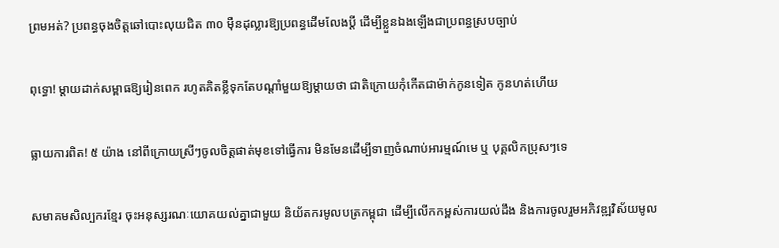ព្រមអត់? ប្រពន្ធចុងចិត្តឆៅបោះលុយជិត ៣០ ម៉ឺនដុល្លារឱ្យប្រពន្ធដើមលែងប្តី ដើម្បីខ្លួនឯងឡើងជាប្រពន្ធស្របច្បាប់

ពុទ្ធោ! ម្ដាយដាក់សម្ពាធឱ្យរៀនពេក រហូតគិតខ្លីទុកតែបណ្ដាំមួយឱ្យម្តាយថា ជាតិក្រោយកុំកើតជាម៉ាក់កូនទៀត កូនហត់ហើយ

ធ្លាយការពិត! ៥ យ៉ាង នៅពីក្រោយស្រីៗចូលចិត្តផាត់មុខទៅធ្វើការ មិនមែនដើម្បីទាញចំណាប់អារម្មណ៍មេ ឬ បុគ្គលិកប្រុសៗទេ

សមាគមសិល្បករខ្មែរ ចុះអនុស្សរណៈយោគយល់គ្នាជាមួយ និយ័តករមូលបត្រកម្ពុជា ដើម្បីលើកកម្ពស់ការយល់ដឹង និងការចូលរួមអភិវឌ្ឍវិស័យមូល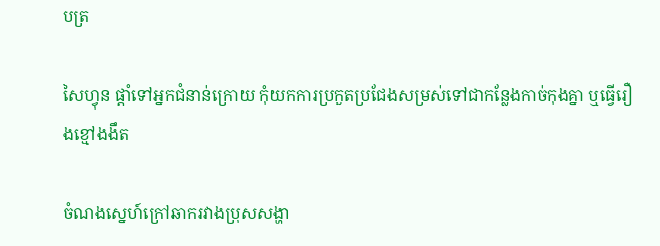បត្រ

សៃហ្វុន ផ្តាំទៅអ្នកជំនាន់ក្រោយ កុំយកការប្រកួតប្រជែងសម្រស់ទៅជាកន្លែងកាច់កុងគ្នា ឬធ្វើរឿងខ្មៅងងឹត

ចំណងស្នេហ៍ក្រៅឆាករវាងប្រុសសង្ហា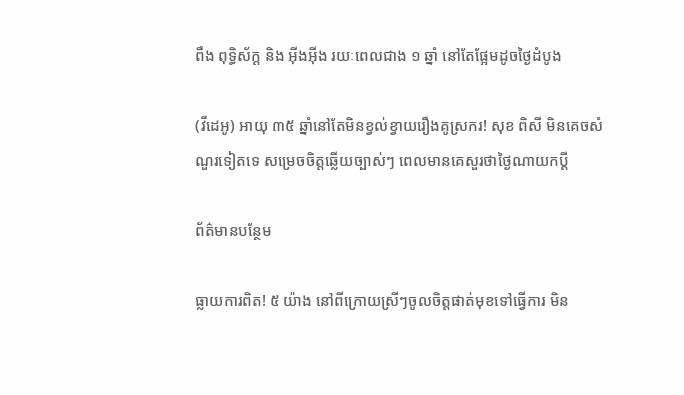ពឹង ពុទ្ធិស័ក្ត និង អ៊ីងអ៊ីង រយៈពេលជាង ១ ឆ្នាំ នៅតែផ្អែមដូចថ្ងៃដំបូង

(វីដេអូ) អាយុ ៣៥ ឆ្នាំនៅតែមិនខ្វល់ខ្វាយរឿងគូស្រករ! សុខ ពិសី មិនគេចសំណួរទៀតទេ សម្រេចចិត្តឆ្លើយច្បាស់ៗ ពេលមានគេសួរថាថ្ងៃណាយកប្ដី

ព័ត៌មានបន្ថែម

ធ្លាយការពិត! ៥ យ៉ាង នៅពីក្រោយស្រីៗចូលចិត្តផាត់មុខទៅធ្វើការ មិន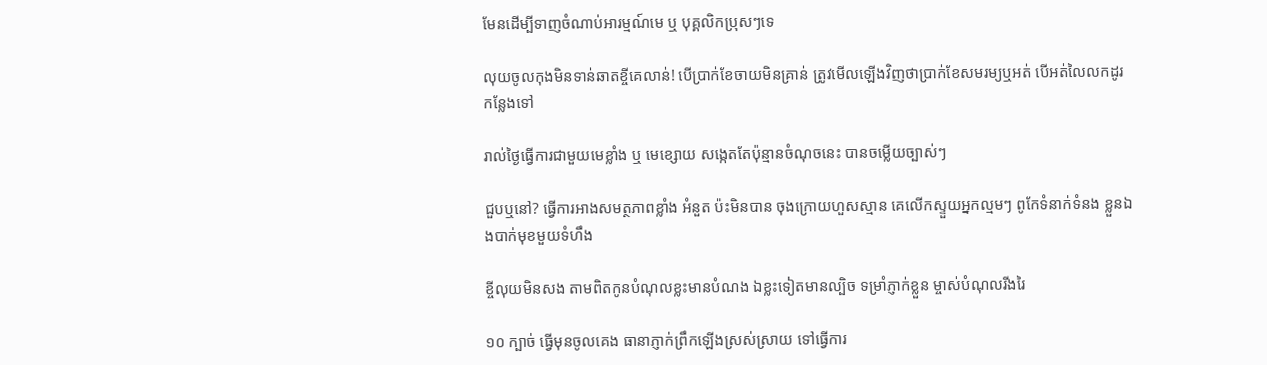មែនដើម្បីទាញចំណាប់អារម្មណ៍មេ ឬ បុគ្គលិកប្រុសៗទេ

លុយចូលកុងមិនទាន់ឆាតខ្ចីគេលាន់! បើប្រាក់ខែចាយមិនគ្រាន់ ត្រូវមើលឡើងវិញថាប្រាក់ខែសមរម្យឬអត់ បើអត់លៃលកដូរកន្លែងទៅ

រាល់ថ្ងៃធ្វើការជាមួយមេខ្លាំង ឬ មេខ្សោយ សង្កេតតែប៉ុន្មានចំណុចនេះ បានចម្លើយច្បាស់ៗ

ជួបឬនៅ? ធ្វើការអាងសមត្ថភាពខ្លាំង អំនួត ប៉ះមិនបាន ចុងក្រោយហួសស្មាន គេលើកស្ទួយអ្នកល្មមៗ ពូកែទំនាក់ទំនង ខ្លួនឯងបាក់មុខមួយទំហឹង

ខ្ចីលុយមិនសង តាមពិតកូនបំណុលខ្លះមានបំណង ឯខ្លះទៀតមានល្បិច ទម្រាំភ្ញាក់ខ្លួន ម្ចាស់បំណុលរីងរៃ

១០ ក្បាច់ ធ្វើមុនចូលគេង ធានាភ្ញាក់ព្រឹកឡើងស្រស់ស្រាយ ទៅធ្វើការ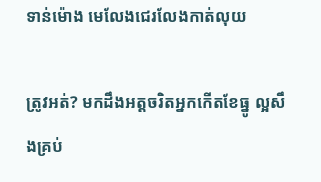ទាន់ម៉ោង មេលែងជេរលែងកាត់លុយ

ត្រូវអត់? មកដឹងអត្តចរិតអ្នកកើតខែធ្នូ ល្អសឹងគ្រប់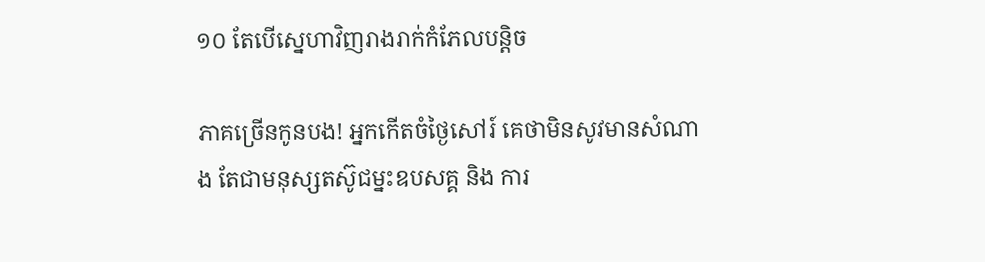១០ តែបើស្នេហាវិញរាងរាក់កំភែលបន្តិច

ភាគច្រើនកូនបង! អ្នកកើតចំថ្ងៃសៅរ៍ គេថាមិនសូវមានសំណាង តែជាមនុស្សតស៊ូជម្នះឧបសគ្គ និង ការ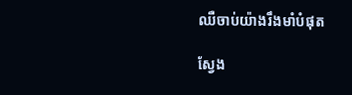ឈឺចាប់យ៉ាងរឹងមាំបំផុត

ស្វែង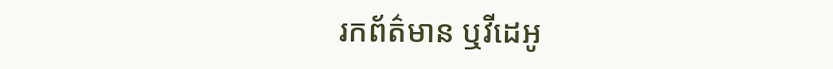រកព័ត៌មាន ឬវីដេអូ